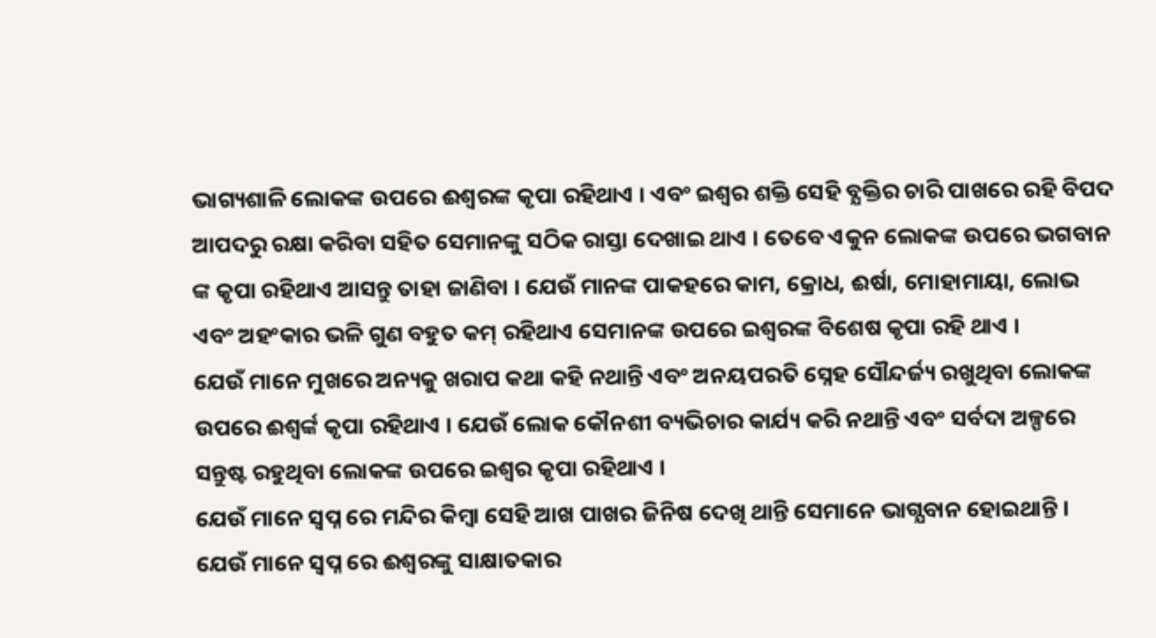ଭାଗ୍ୟଶାଳି ଲୋକଙ୍କ ଉପରେ ଈଶ୍ବରଙ୍କ କୃପା ରହିଥାଏ । ଏବଂ ଇଶ୍ଵର ଶକ୍ତି ସେହି ବ୍ଯକ୍ତିର ଚାରି ପାଖରେ ରହି ବିପଦ ଆପଦରୁ ରକ୍ଷା କରିବା ସହିତ ସେମାନଙ୍କୁ ସଠିକ ରାସ୍ତା ଦେଖାଇ ଥାଏ । ତେବେ ଏକୁନ ଲୋକଙ୍କ ଉପରେ ଭଗବାନ ଙ୍କ କୃପା ରହିଥାଏ ଆସନ୍ତୁ ତାହା ଜାଣିବା । ଯେଉଁ ମାନଙ୍କ ପାକହରେ କାମ, କ୍ରୋଧ, ଈର୍ଷା, ମୋହାମାୟା, ଲୋଭ ଏବଂ ଅହଂକାର ଭଳି ଗୁଣ ବହୁତ କମ୍ ରହିଥାଏ ସେମାନଙ୍କ ଉପରେ ଇଶ୍ଵରଙ୍କ ବିଶେଷ କୃପା ରହି ଥାଏ ।
ଯେଉଁ ମାନେ ମୁଖରେ ଅନ୍ୟକୁ ଖରାପ କଥା କହି ନଥାନ୍ତି ଏବଂ ଅନୟପରତି ସ୍ନେହ ସୌନ୍ଦର୍ଜ୍ୟ ରଖୁଥିବା ଲୋକଙ୍କ ଉପରେ ଈଶ୍ଵର୍ଙ୍କ କୃପା ରହିଥାଏ । ଯେଉଁ ଲୋକ କୌନଶୀ ବ୍ୟଭିଚାର କାର୍ଯ୍ୟ କରି ନଥାନ୍ତି ଏବଂ ସର୍ବଦା ଅଳ୍ପରେ ସନ୍ତୁଷ୍ଟ ରହୁଥିବା ଲୋକଙ୍କ ଉପରେ ଇଶ୍ଵର କୃପା ରହିଥାଏ ।
ଯେଉଁ ମାନେ ସ୍ଵପ୍ନ ରେ ମନ୍ଦିର କିମ୍ବା ସେହି ଆଖ ପାଖର ଜିନିଷ ଦେଖି ଥାନ୍ତି ସେମାନେ ଭାଗ୍ଯବାନ ହୋଇଥାନ୍ତି । ଯେଉଁ ମାନେ ସ୍ଵପ୍ନ ରେ ଈଶ୍ଵରଙ୍କୁ ସାକ୍ଷାତକାର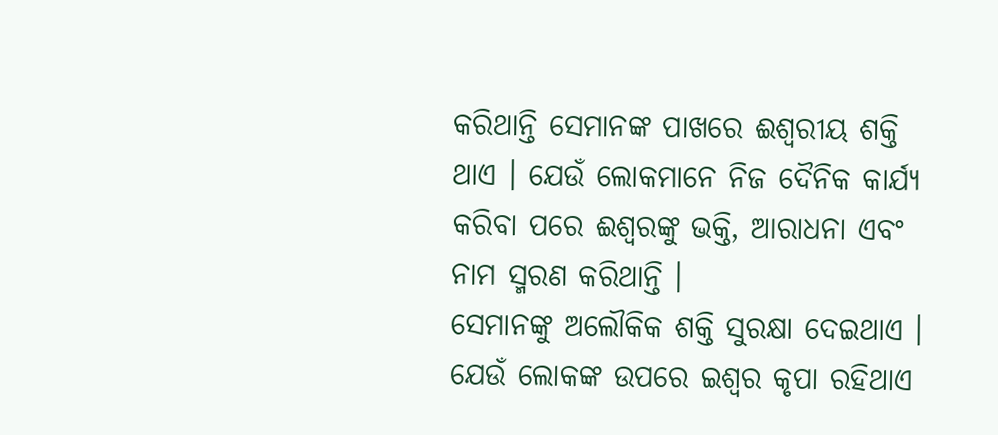କରିଥାନ୍ତି ସେମାନଙ୍କ ପାଖରେ ଈଶ୍ବରୀୟ ଶକ୍ତି ଥାଏ । ଯେଉଁ ଲୋକମାନେ ନିଜ ଦୈନିକ କାର୍ଯ୍ୟ କରିବା ପରେ ଈଶ୍ଵରଙ୍କୁ ଭକ୍ତି, ଆରାଧନା ଏବଂ ନାମ ସ୍ମରଣ କରିଥାନ୍ତି ।
ସେମାନଙ୍କୁ ଅଲୌକିକ ଶକ୍ତି ସୁରକ୍ଷା ଦେଇଥାଏ । ଯେଉଁ ଲୋକଙ୍କ ଉପରେ ଇଶ୍ଵର କୃପା ରହିଥାଏ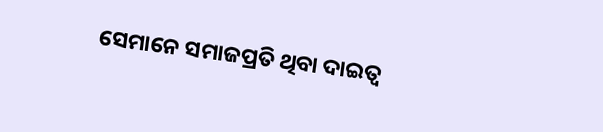ସେମାନେ ସମାଜପ୍ରତି ଥିବା ଦାଇତ୍ଵ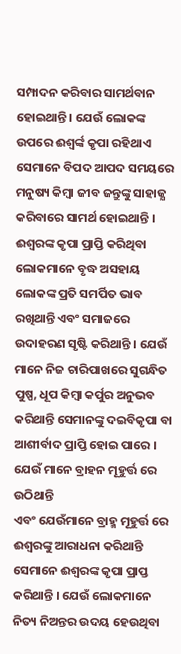ସମ୍ପାଦନ କରିବାର ସାମର୍ଥବାନ ହୋଇଥାନ୍ତି । ଯେଉଁ ଲୋକଙ୍କ ଉପରେ ଈଶ୍ଵର୍ଙ୍କ କୃପା ରହିଥାଏ ସେମାନେ ବିପଦ ଆପଦ ସମୟରେ ମନୁଷ୍ୟ କିମ୍ବା ଜୀବ ଜନ୍ତୁଙ୍କୁ ସାହାଜ୍ଯ କରିବାରେ ସାମର୍ଥ ହୋଇଥାନ୍ତି ।
ଈଶ୍ବରଙ୍କ କୃପା ପ୍ରାପ୍ତି କରିଥିବା ଲୋକମାନେ ବୃଦ୍ଧ ଅସହାୟ ଲୋକଙ୍କ ପ୍ରତି ସମର୍ପିତ ଭାବ ରଖିଥାନ୍ତି ଏବଂ ସମାଜରେ ଉଦାହରଣ ସୃଷ୍ଟି କରିଥାନ୍ତି । ଯେଉଁ ମାନେ ନିଜ ଚାରିପାଖରେ ସୁଗନ୍ଧିତ ପୁଷ୍ପ, ଧୂପ କିମ୍ବା କର୍ପୁର ଅନୁଭବ କରିଥାନ୍ତି ସେମାନଙ୍କୁ ଦଇବିକୃପା ବା ଆଶୀର୍ବାଦ ପ୍ରାପ୍ତି ହୋଇ ପାରେ । ଯେଉଁ ମାନେ ବ୍ରାହନ ମୂହୁର୍ତ୍ତ ରେ ଉଠିଥାନ୍ତି
ଏବଂ ଯେଉଁମାନେ ବ୍ରାହ୍ମ ମୂହୁର୍ତ୍ତ ରେ ଈଶ୍ଵରଙ୍କୁ ଆରାଧନା କରିଥାନ୍ତି ସେମାନେ ଈଶ୍ବରଙ୍କ କୃପା ପ୍ରାପ୍ତ କରିଥାନ୍ତି । ଯେଉଁ ଲୋକମାନେ ନିତ୍ୟ ନିଅନ୍ତର ଉଦୟ ହେଉଥିବା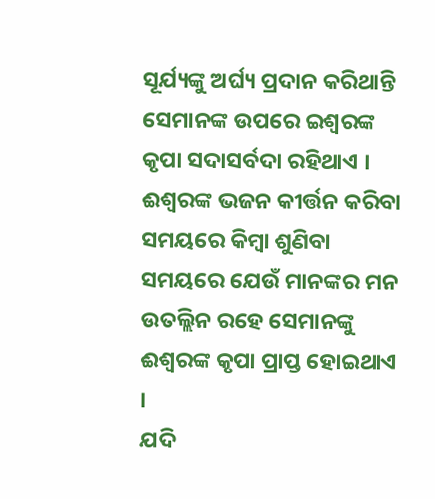ସୂର୍ଯ୍ୟଙ୍କୁ ଅର୍ଘ୍ୟ ପ୍ରଦାନ କରିଥାନ୍ତି ସେମାନଙ୍କ ଉପରେ ଇଶ୍ଵରଙ୍କ କୃପା ସଦାସର୍ବଦା ରହିଥାଏ । ଈଶ୍ବରଙ୍କ ଭଜନ କୀର୍ତ୍ତନ କରିବା ସମୟରେ କିମ୍ବା ଶୁଣିବା ସମୟରେ ଯେଉଁ ମାନଙ୍କର ମନ ଉତଲ୍ଲିନ ରହେ ସେମାନଙ୍କୁ ଈଶ୍ବରଙ୍କ କୃପା ପ୍ରାପ୍ତ ହୋଇଥାଏ ।
ଯଦି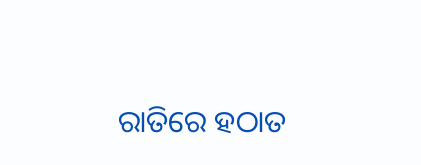ରାତିରେ ହଠାତ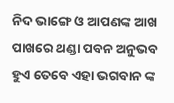ନିଦ ଭାଙ୍ଗେ ଓ ଆପଣଙ୍କ ଆଖ ପାଖରେ ଥଣ୍ଡା ପବନ ଅନୁଭବ ହୁଏ ତେବେ ଏହା ଭଗବାନ ଙ୍କ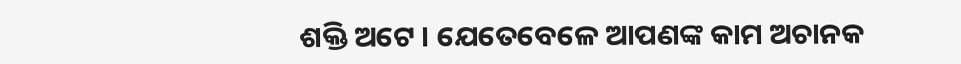ଶକ୍ତି ଅଟେ । ଯେତେବେଳେ ଆପଣଙ୍କ କାମ ଅଚାନକ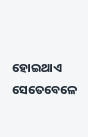ହୋଇଥାଏ ସେତେବେଳେ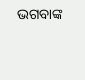ଭଗବାଙ୍କ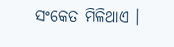ସଂକେତ ମିଳିଥାଏ ।